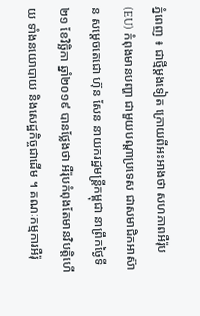ភ្នំពេញ ៖ ជាថ្មីម្តងទៀត ក្រោយពីអះអាងថា សហភាពអឺរ៉ុប (EU) កំពុងមានបញ្ហា ជាមួយបណ្តាប្រទេស ជាសមាជិកអាស៊ាន សម្តេចតេជោ ហ៊ុន សែន នាយករដ្ឋមន្រ្តីកម្ពុជា នាព្រឹកថ្ងៃទី២១ ខែវិច្ឆិកា ឆ្នាំ២០១៩ បានថ្លែងថា អឺរ៉ុបកំពុងតែមានវិបត្តិហើយ ទាំងនយោបាយ និងសេដ្ឋកិច្ចជាដើម ។ គណៈកម្មការអឺរ៉ុ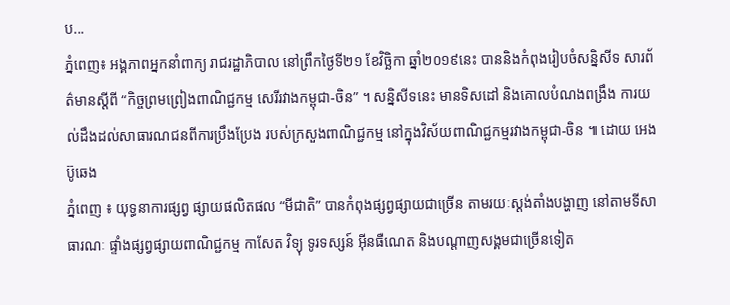ប...
ភ្នំពេញ៖ អង្គភាពអ្នកនាំពាក្យ រាជរដ្ឋាភិបាល នៅព្រឹកថ្ងៃទី២១ ខែវិច្ឆិកា ឆ្នាំ២០១៩នេះ បាននិងកំពុងរៀបចំសន្និសីទ សារព័ត៌មានស្តីពី “កិច្ចព្រមព្រៀងពាណិជ្ជកម្ម សេរីរវាងកម្ពុជា-ចិន” ។ សន្និសីទនេះ មានទិសដៅ និងគោលបំណងពង្រឹង ការយល់ដឹងដល់សាធារណជនពីការប្រឹងប្រែង របស់ក្រសួងពាណិជ្ជកម្ម នៅក្នុងវិស័យពាណិជ្ជកម្មរវាងកម្ពុជា-ចិន ៕ ដោយ អេង ប៊ូឆេង
ភ្នំពេញ ៖ យុទ្ធនាការផ្សព្វ ផ្សាយផលិតផល “មីជាតិ” បានកំពុងផ្សព្វផ្សាយជាច្រើន តាមរយៈស្តង់តាំងបង្ហាញ នៅតាមទីសាធារណៈ ផ្ទាំងផ្សព្វផ្សាយពាណិជ្ជកម្ម កាសែត វិទ្យុ ទូរទស្សន៍ អ៊ីនធឺណេត និងបណ្តាញសង្គមជាច្រើនទៀត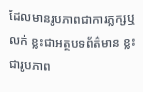ដែលមានរូបភាពជាការភ្លក្សឬលក់ ខ្លះជាអត្ថបទព័ត៌មាន ខ្លះជារូបភាព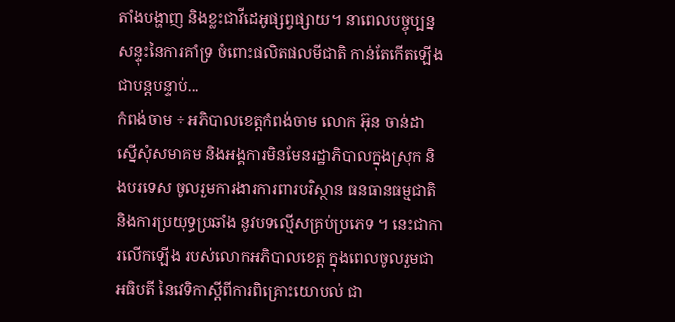តាំងបង្ហាញ និងខ្លះជាវីដេអូផ្សព្វផ្សាយ។ នាពេលបច្ចុប្បន្ន សន្ទុះនៃការគាំទ្រ ចំពោះផលិតផលមីជាតិ កាន់តែកើតឡើងជាបន្តបន្ទាប់...
កំពង់ចាម ÷ អភិបាលខេត្តកំពង់ចាម លោក អ៊ុន ចាន់ដា ស្នើសុំសមាគម និងអង្គការមិនមែនរដ្ឋាភិបាលក្នុងស្រុក និងបរទេស ចូលរួមការងារការពារបរិស្ថាន ធនធានធម្មជាតិ និងការប្រយុទ្ធប្រឆាំង នូវបទល្មើសគ្រប់ប្រភេទ ។ នេះជាការលើកឡើង របស់លោកអភិបាលខេត្ត ក្នុងពេលចូលរួមជាអធិបតី នៃវេទិកាស្ដីពីការពិគ្រោះយោបល់ ជា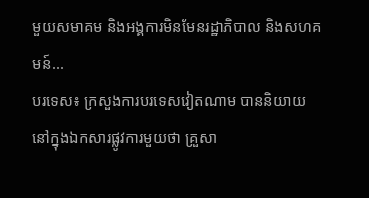មួយសមាគម និងអង្គការមិនមែនរដ្ឋាភិបាល និងសហគ មន៍...
បរទេស៖ ក្រសួងការបរទេសវៀតណាម បាននិយាយនៅក្នុងឯកសារផ្លូវការមួយថា គ្រួសា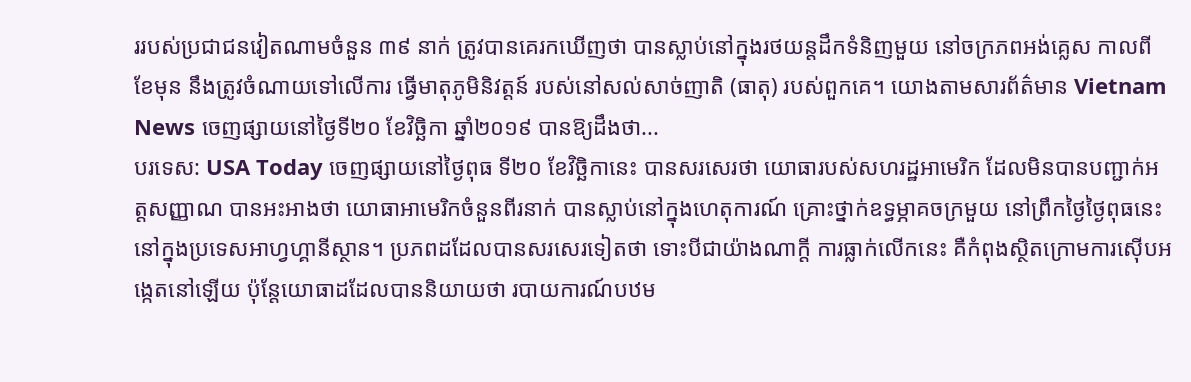ររបស់ប្រជាជនវៀតណាមចំនួន ៣៩ នាក់ ត្រូវបានគេរកឃើញថា បានស្លាប់នៅក្នុងរថយន្តដឹកទំនិញមួយ នៅចក្រភពអង់គ្លេស កាលពីខែមុន នឹងត្រូវចំណាយទៅលើការ ធ្វើមាតុភូមិនិវត្តន៍ របស់នៅសល់សាច់ញាតិ (ធាតុ) របស់ពួកគេ។ យោងតាមសារព័ត៌មាន Vietnam News ចេញផ្សាយនៅថ្ងៃទី២០ ខែវិច្ឆិកា ឆ្នាំ២០១៩ បានឱ្យដឹងថា...
បរទេស: USA Today ចេញផ្សាយនៅថ្ងៃពុធ ទី២០ ខែវិច្ឆិកានេះ បានសរសេរថា យោធារបស់សហរដ្ឋអាមេរិក ដែលមិនបានបញ្ជាក់អត្តសញ្ញាណ បានអះអាងថា យោធាអាមេរិកចំនួនពីរនាក់ បានស្លាប់នៅក្នុងហេតុការណ៍ គ្រោះថ្នាក់ឧទ្ធម្ភាគចក្រមួយ នៅព្រឹកថ្ងៃថ្ងៃពុធនេះ នៅក្នុងប្រទេសអាហ្វហ្គានីស្ថាន។ ប្រភពដដែលបានសរសេរទៀតថា ទោះបីជាយ៉ាងណាក្តី ការធ្លាក់លើកនេះ គឺកំពុងស្ថិតក្រោមការស៊ើបអង្កេតនៅឡើយ ប៉ុន្តែយោធាដដែលបាននិយាយថា របាយការណ៍បឋម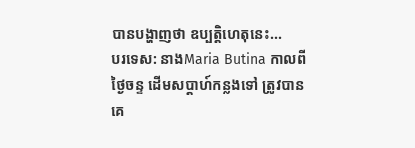បានបង្ហាញថា ឧប្បត្តិហេតុនេះ...
បរទេស: នាងMaria Butina កាលពីថ្ងៃចន្ទ ដើមសប្តាហ៍កន្លងទៅ ត្រូវបានគេ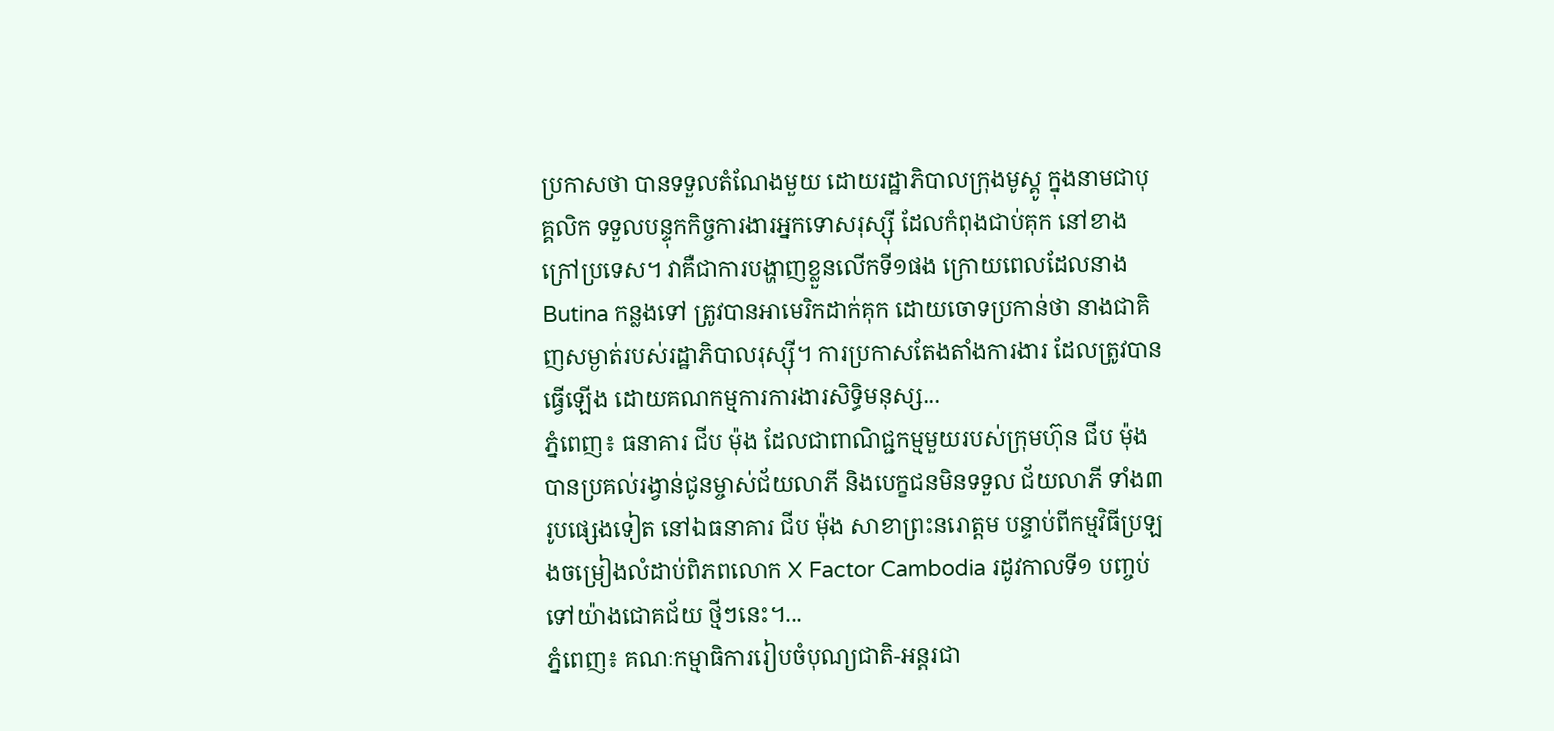ប្រកាសថា បានទទួលតំណែងមួយ ដោយរដ្ឋាភិបាលក្រុងមូស្គូ ក្នុងនាមជាបុគ្គលិក ទទួលបន្ទុកកិច្ចការងារអ្នកទោសរុស្ស៊ី ដែលកំពុងជាប់គុក នៅខាងក្រៅប្រទេស។ វាគឺជាការបង្ហាញខ្លួនលើកទី១ផង ក្រោយពេលដែលនាង Butina កន្លងទៅ ត្រូវបានអាមេរិកដាក់គុក ដោយចោទប្រកាន់ថា នាងជាគិញសម្ងាត់របស់រដ្ឋាភិបាលរុស្ស៊ី។ ការប្រកាសតែងតាំងការងារ ដែលត្រូវបានធ្វើឡើង ដោយគណកម្មការការងារសិទ្ធិមនុស្ស...
ភ្នំពេញ៖ ធនាគារ ជីប ម៉ុង ដែលជាពាណិជ្ជកម្មមួយរបស់ក្រុមហ៊ុន ជីប ម៉ុង បានប្រគល់រង្វាន់ជូនម្ចាស់ជ័យលាភី និងបេក្ខជនមិនទទួល ជ័យលាភី ទាំង៣រូបផ្សេងទៀត នៅឯធនាគារ ជីប ម៉ុង សាខាព្រះនរោត្តម បន្ទាប់ពីកម្មវិធីប្រឡងចម្រៀងលំដាប់ពិភពលោក X Factor Cambodia រដូវកាលទី១ បញ្ចប់ទៅយ៉ាងជោគជ័យ ថ្មីៗនេះ។...
ភ្នំពេញ៖ គណៈកម្មាធិការរៀបចំបុណ្យជាតិ-អន្តរជា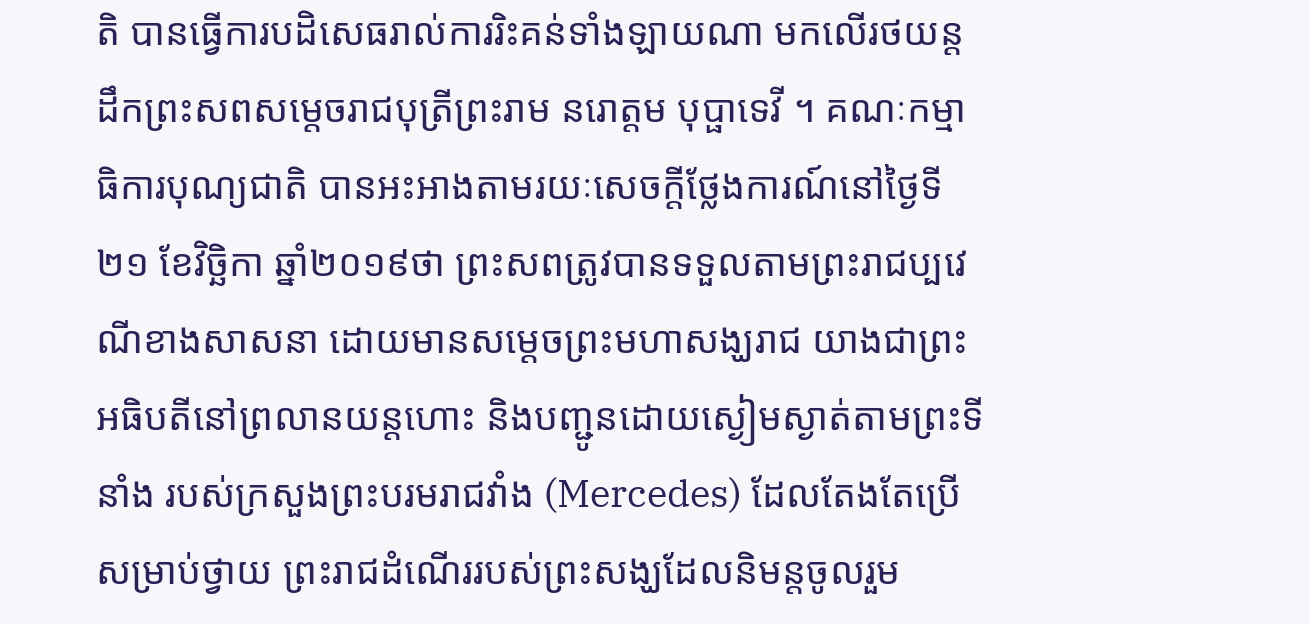តិ បានធ្វើការបដិសេធរាល់ការរិះគន់ទាំងឡាយណា មកលើរថយន្តដឹកព្រះសពសម្តេចរាជបុត្រីព្រះរាម នរោត្តម បុប្ផាទេវី ។ គណៈកម្មាធិការបុណ្យជាតិ បានអះអាងតាមរយៈសេចក្តីថ្លែងការណ៍នៅថ្ងៃទី២១ ខែវិច្ឆិកា ឆ្នាំ២០១៩ថា ព្រះសពត្រូវបានទទួលតាមព្រះរាជប្បវេណីខាងសាសនា ដោយមានសម្តេចព្រះមហាសង្ឃរាជ យាងជាព្រះអធិបតីនៅព្រលានយន្តហោះ និងបញ្ជូនដោយស្ងៀមស្ងាត់តាមព្រះទីនាំង របស់ក្រសួងព្រះបរមរាជវាំង (Mercedes) ដែលតែងតែប្រើសម្រាប់ថ្វាយ ព្រះរាជដំណើររបស់ព្រះសង្ឃដែលនិមន្តចូលរួម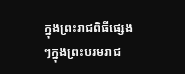ក្នុងព្រះរាជពិធីផ្សេងៗក្នុងព្រះបរមរាជ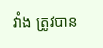វាំង ត្រូវបាន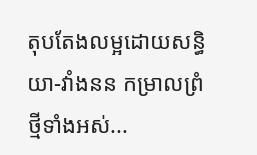តុបតែងលម្អដោយសន្ធិយា-វាំងនន កម្រាលព្រំថ្មីទាំងអស់...